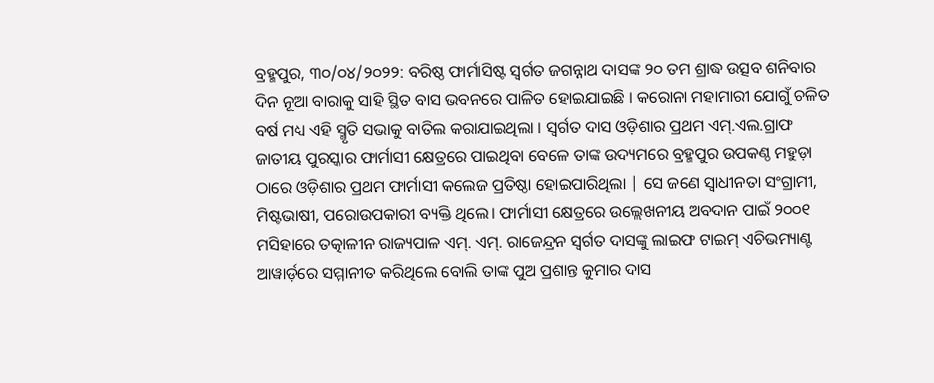ବ୍ରହ୍ମପୁର, ୩୦/୦୪/୨୦୨୨: ବରିଷ୍ଠ ଫାର୍ମାସିଷ୍ଟ ସ୍ବର୍ଗତ ଜଗନ୍ନାଥ ଦାସଙ୍କ ୨୦ ତମ ଶ୍ରାଦ୍ଧ ଉତ୍ସବ ଶନିବାର ଦିନ ନୂଆ ବାରାକୁ ସାହି ସ୍ଥିତ ବାସ ଭବନରେ ପାଳିତ ହୋଇଯାଇଛି । କରୋନା ମହାମାରୀ ଯୋଗୁଁ ଚଳିତ ବର୍ଷ ମଧ୍ୟ ଏହି ସ୍ମୃତି ସଭାକୁ ବାତିଲ କରାଯାଇଥିଲା । ସ୍ବର୍ଗତ ଦାସ ଓଡ଼ିଶାର ପ୍ରଥମ ଏମ୍.ଏଲ.ଗ୍ରାଫ ଜାତୀୟ ପୁରସ୍କାର ଫାର୍ମାସୀ କ୍ଷେତ୍ରରେ ପାଇଥିବା ବେଳେ ତାଙ୍କ ଉଦ୍ୟମରେ ବ୍ରହ୍ମପୁର ଉପକଣ୍ଠ ମହୁଡ଼ା ଠାରେ ଓଡ଼ିଶାର ପ୍ରଥମ ଫାର୍ମାସୀ କଲେଜ ପ୍ରତିଷ୍ଠା ହୋଇପାରିଥିଲା | ସେ ଜଣେ ସ୍ବାଧୀନତା ସଂଗ୍ରାମୀ, ମିଷ୍ଟଭାଷୀ, ପରୋଉପକାରୀ ବ୍ୟକ୍ତି ଥିଲେ। ଫାର୍ମାସୀ କ୍ଷେତ୍ରରେ ଉଲ୍ଲେଖନୀୟ ଅବଦାନ ପାଇଁ ୨୦୦୧ ମସିହାରେ ତତ୍କାଳୀନ ରାଜ୍ୟପାଳ ଏମ୍. ଏମ୍. ରାଜେନ୍ଦ୍ରନ ସ୍ବର୍ଗତ ଦାସଙ୍କୁ ଲାଇଫ ଟାଇମ୍ ଏଚିଭମ୍ୟାଣ୍ଟ ଆୱାର୍ଡ଼ରେ ସମ୍ମାନୀତ କରିଥିଲେ ବୋଲି ତାଙ୍କ ପୁଅ ପ୍ରଶାନ୍ତ କୁମାର ଦାସ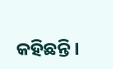କହିଛନ୍ତି।